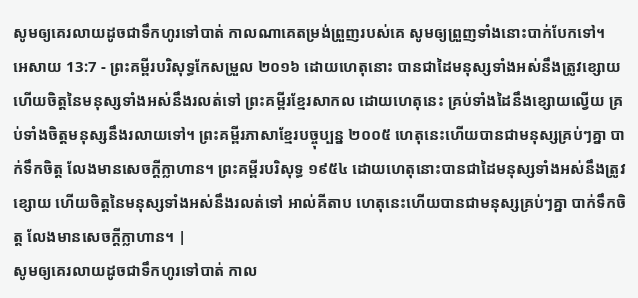សូមឲ្យគេរលាយដូចជាទឹកហូរទៅបាត់ កាលណាគេតម្រង់ព្រួញរបស់គេ សូមឲ្យព្រួញទាំងនោះបាក់បែកទៅ។
អេសាយ 13:7 - ព្រះគម្ពីរបរិសុទ្ធកែសម្រួល ២០១៦ ដោយហេតុនោះ បានជាដៃមនុស្សទាំងអស់នឹងត្រូវខ្សោយ ហើយចិត្តនៃមនុស្សទាំងអស់នឹងរលត់ទៅ ព្រះគម្ពីរខ្មែរសាកល ដោយហេតុនេះ គ្រប់ទាំងដៃនឹងខ្សោយល្វើយ គ្រប់ទាំងចិត្តមនុស្សនឹងរលាយទៅ។ ព្រះគម្ពីរភាសាខ្មែរបច្ចុប្បន្ន ២០០៥ ហេតុនេះហើយបានជាមនុស្សគ្រប់ៗគ្នា បាក់ទឹកចិត្ត លែងមានសេចក្ដីក្លាហាន។ ព្រះគម្ពីរបរិសុទ្ធ ១៩៥៤ ដោយហេតុនោះបានជាដៃមនុស្សទាំងអស់នឹងត្រូវខ្សោយ ហើយចិត្តនៃមនុស្សទាំងអស់នឹងរលត់ទៅ អាល់គីតាប ហេតុនេះហើយបានជាមនុស្សគ្រប់ៗគ្នា បាក់ទឹកចិត្ត លែងមានសេចក្ដីក្លាហាន។ |
សូមឲ្យគេរលាយដូចជាទឹកហូរទៅបាត់ កាល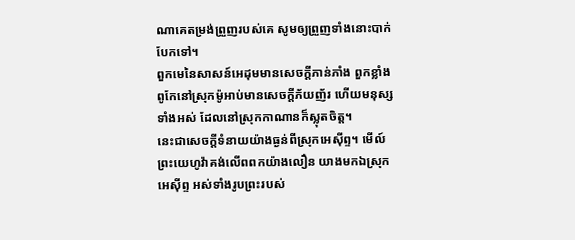ណាគេតម្រង់ព្រួញរបស់គេ សូមឲ្យព្រួញទាំងនោះបាក់បែកទៅ។
ពួកមេនៃសាសន៍អេដុមមានសេចក្ដីភាន់ភាំង ពួកខ្លាំងពូកែនៅស្រុកម៉ូអាប់មានសេចក្ដីភ័យញ័រ ហើយមនុស្សទាំងអស់ ដែលនៅស្រុកកាណានក៏ស្លុតចិត្ត។
នេះជាសេចក្ដីទំនាយយ៉ាងធ្ងន់ពីស្រុកអេស៊ីព្ទ។ មើល៍ ព្រះយេហូវ៉ាគង់លើពពកយ៉ាងលឿន យាងមកឯស្រុកអេស៊ីព្ទ អស់ទាំងរូបព្រះរបស់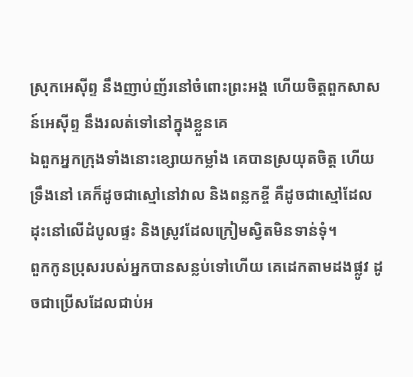ស្រុកអេស៊ីព្ទ នឹងញាប់ញ័រនៅចំពោះព្រះអង្គ ហើយចិត្តពួកសាសន៍អេស៊ីព្ទ នឹងរលត់ទៅនៅក្នុងខ្លួនគេ
ឯពួកអ្នកក្រុងទាំងនោះខ្សោយកម្លាំង គេបានស្រយុតចិត្ត ហើយទ្រឹងនៅ គេក៏ដូចជាស្មៅនៅវាល និងពន្លកខ្ចី គឺដូចជាស្មៅដែលដុះនៅលើដំបូលផ្ទះ និងស្រូវដែលក្រៀមស្វិតមិនទាន់ទុំ។
ពួកកូនប្រុសរបស់អ្នកបានសន្លប់ទៅហើយ គេដេកតាមដងផ្លូវ ដូចជាប្រើសដែលជាប់អ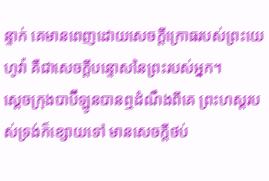ន្ទាក់ គេមានពេញដោយសេចក្ដីក្រោធរបស់ព្រះយេហូវ៉ា គឺជាសេចក្ដីបន្ទោសនៃព្រះរបស់អ្នក។
ស្តេចក្រុងបាប៊ីឡូនបានឮដំណឹងពីគេ ព្រះហស្តរបស់ទ្រង់ក៏ខ្សោយទៅ មានសេចក្ដីថប់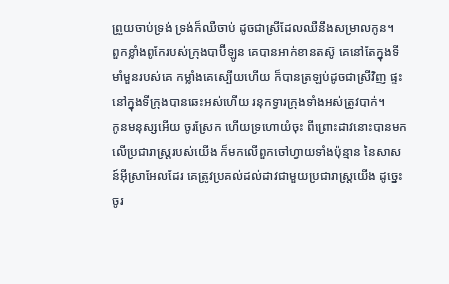ព្រួយចាប់ទ្រង់ ទ្រង់ក៏ឈឺចាប់ ដូចជាស្រីដែលឈឺនឹងសម្រាលកូន។
ពួកខ្លាំងពូកែរបស់ក្រុងបាប៊ីឡូន គេបានអាក់ខានតស៊ូ គេនៅតែក្នុងទីមាំមួនរបស់គេ កម្លាំងគេស្បើយហើយ ក៏បានត្រឡប់ដូចជាស្រីវិញ ផ្ទះនៅក្នុងទីក្រុងបានឆេះអស់ហើយ រនុកទ្វារក្រុងទាំងអស់ត្រូវបាក់។
កូនមនុស្សអើយ ចូរស្រែក ហើយទ្រហោយំចុះ ពីព្រោះដាវនោះបានមកលើប្រជារាស្ត្ររបស់យើង ក៏មកលើពួកចៅហ្វាយទាំងប៉ុន្មាន នៃសាសន៍អ៊ីស្រាអែលដែរ គេត្រូវប្រគល់ដល់ដាវជាមួយប្រជារាស្ត្រយើង ដូច្នេះ ចូរ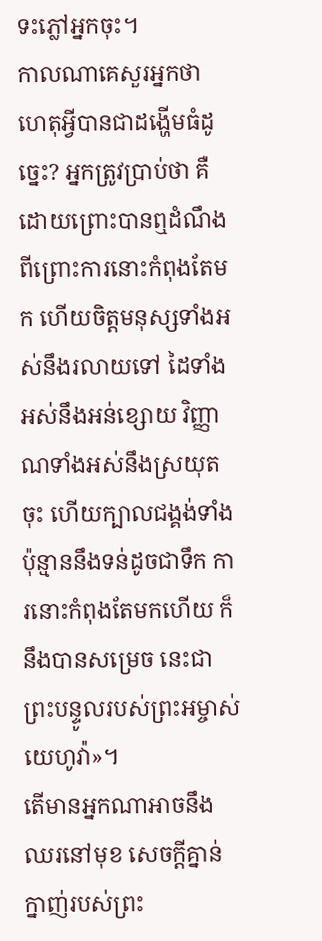ទះភ្លៅអ្នកចុះ។
កាលណាគេសួរអ្នកថា ហេតុអ្វីបានជាដង្ហើមធំដូច្នេះ? អ្នកត្រូវប្រាប់ថា គឺដោយព្រោះបានឮដំណឹង ពីព្រោះការនោះកំពុងតែមក ហើយចិត្តមនុស្សទាំងអស់នឹងរលាយទៅ ដៃទាំងអស់នឹងអន់ខ្សោយ វិញ្ញាណទាំងអស់នឹងស្រយុតចុះ ហើយក្បាលជង្គង់ទាំងប៉ុន្មាននឹងទន់ដូចជាទឹក ការនោះកំពុងតែមកហើយ ក៏នឹងបានសម្រេច នេះជាព្រះបន្ទូលរបស់ព្រះអម្ចាស់យេហូវ៉ា»។
តើមានអ្នកណាអាចនឹងឈរនៅមុខ សេចក្ដីគ្នាន់ក្នាញ់របស់ព្រះ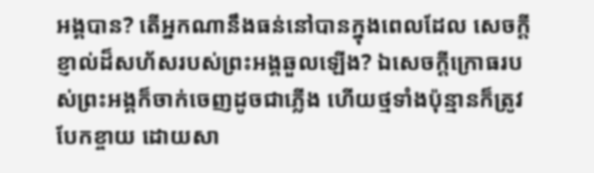អង្គបាន? តើអ្នកណានឹងធន់នៅបានក្នុងពេលដែល សេចក្ដីខ្ញាល់ដ៏សហ័សរបស់ព្រះអង្គឆួលឡើង? ឯសេចក្ដីក្រោធរបស់ព្រះអង្គក៏ចាក់ចេញដូចជាភ្លើង ហើយថ្មទាំងប៉ុន្មានក៏ត្រូវបែកខ្ចាយ ដោយសា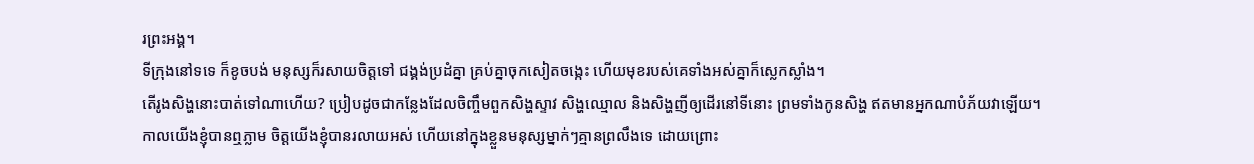រព្រះអង្គ។
ទីក្រុងនៅទទេ ក៏ខូចបង់ មនុស្សក៏រសាយចិត្តទៅ ជង្គង់ប្រដំគ្នា គ្រប់គ្នាចុកសៀតចង្កេះ ហើយមុខរបស់គេទាំងអស់គ្នាក៏ស្លេកស្លាំង។
តើរូងសិង្ហនោះបាត់ទៅណាហើយ? ប្រៀបដូចជាកន្លែងដែលចិញ្ចឹមពួកសិង្ហស្ទាវ សិង្ហឈ្មោល និងសិង្ហញីឲ្យដើរនៅទីនោះ ព្រមទាំងកូនសិង្ហ ឥតមានអ្នកណាបំភ័យវាឡើយ។
កាលយើងខ្ញុំបានឮភ្លាម ចិត្តយើងខ្ញុំបានរលាយអស់ ហើយនៅក្នុងខ្លួនមនុស្សម្នាក់ៗគ្មានព្រលឹងទេ ដោយព្រោះ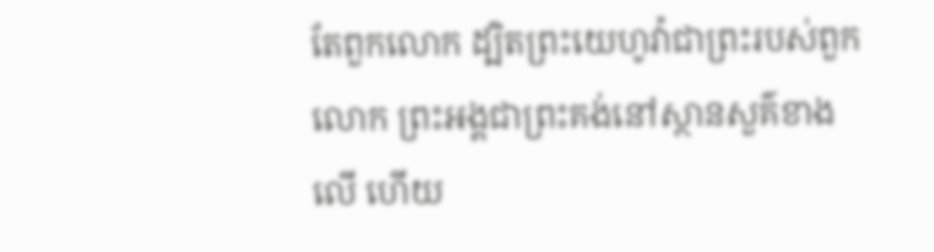តែពួកលោក ដ្បិតព្រះយេហូវ៉ាជាព្រះរបស់ពួកលោក ព្រះអង្គជាព្រះគង់នៅស្ថានសួគ៌ខាងលើ ហើយ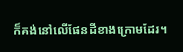ក៏គង់នៅលើផែនដីខាងក្រោមដែរ។